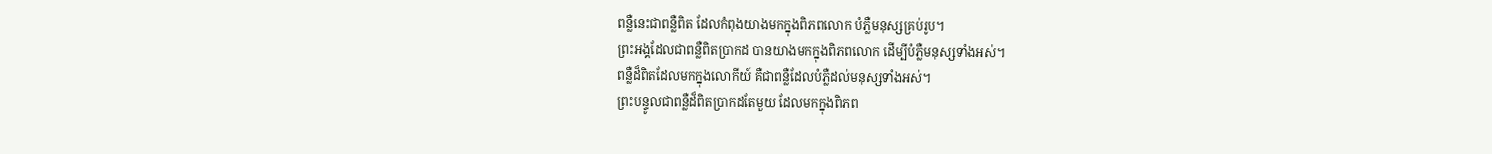ពន្លឺនេះជាពន្លឺពិត ដែលកំពុងយាងមកក្នុងពិភពលោក បំភ្លឺមនុស្សគ្រប់រូប។
ព្រះអង្គដែលជាពន្លឺពិតប្រាកដ បានយាងមកក្នុងពិភពលោក ដើម្បីបំភ្លឺមនុស្សទាំងអស់។
ពន្លឺដ៏ពិតដែលមកក្នុងលោកីយ៍ គឺជាពន្លឺដែលបំភ្លឺដល់មនុស្សទាំងអស់។
ព្រះបន្ទូលជាពន្លឺដ៏ពិតប្រាកដតែមួយ ដែលមកក្នុងពិភព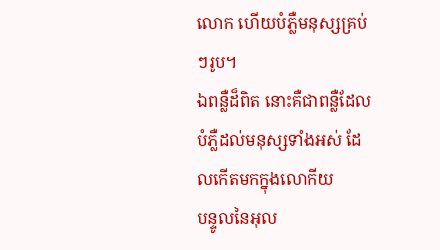លោក ហើយបំភ្លឺមនុស្សគ្រប់ៗរូប។
ឯពន្លឺដ៏ពិត នោះគឺជាពន្លឺដែលបំភ្លឺដល់មនុស្សទាំងអស់ ដែលកើតមកក្នុងលោកីយ
បន្ទូលនៃអុល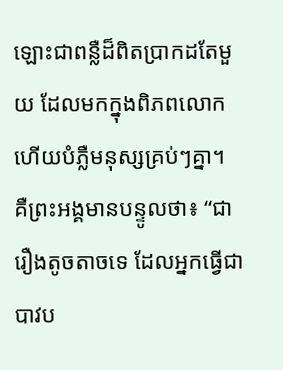ឡោះជាពន្លឺដ៏ពិតប្រាកដតែមួយ ដែលមកក្នុងពិភពលោកហើយបំភ្លឺមនុស្សគ្រប់ៗគ្នា។
គឺព្រះអង្គមានបន្ទូលថា៖ “ជារឿងតូចតាចទេ ដែលអ្នកធ្វើជាបាវប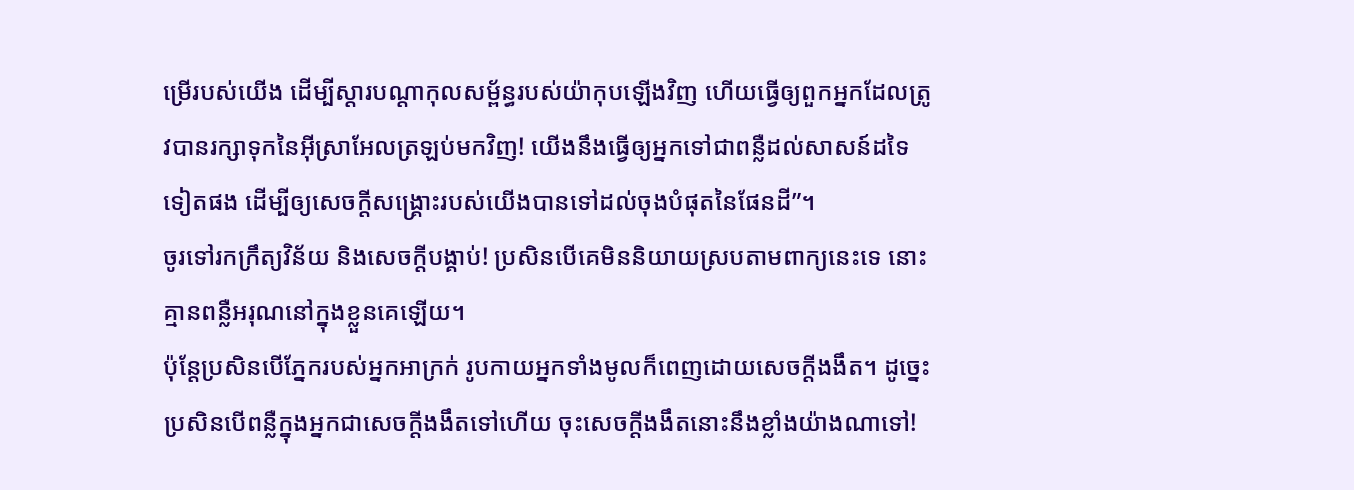ម្រើរបស់យើង ដើម្បីស្ដារបណ្ដាកុលសម្ព័ន្ធរបស់យ៉ាកុបឡើងវិញ ហើយធ្វើឲ្យពួកអ្នកដែលត្រូវបានរក្សាទុកនៃអ៊ីស្រាអែលត្រឡប់មកវិញ! យើងនឹងធ្វើឲ្យអ្នកទៅជាពន្លឺដល់សាសន៍ដទៃទៀតផង ដើម្បីឲ្យសេចក្ដីសង្គ្រោះរបស់យើងបានទៅដល់ចុងបំផុតនៃផែនដី”។
ចូរទៅរកក្រឹត្យវិន័យ និងសេចក្ដីបង្គាប់! ប្រសិនបើគេមិននិយាយស្របតាមពាក្យនេះទេ នោះគ្មានពន្លឺអរុណនៅក្នុងខ្លួនគេឡើយ។
ប៉ុន្តែប្រសិនបើភ្នែករបស់អ្នកអាក្រក់ រូបកាយអ្នកទាំងមូលក៏ពេញដោយសេចក្ដីងងឹត។ ដូច្នេះ ប្រសិនបើពន្លឺក្នុងអ្នកជាសេចក្ដីងងឹតទៅហើយ ចុះសេចក្ដីងងឹតនោះនឹងខ្លាំងយ៉ាងណាទៅ!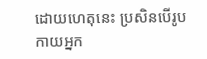ដោយហេតុនេះ ប្រសិនបើរូបកាយអ្នក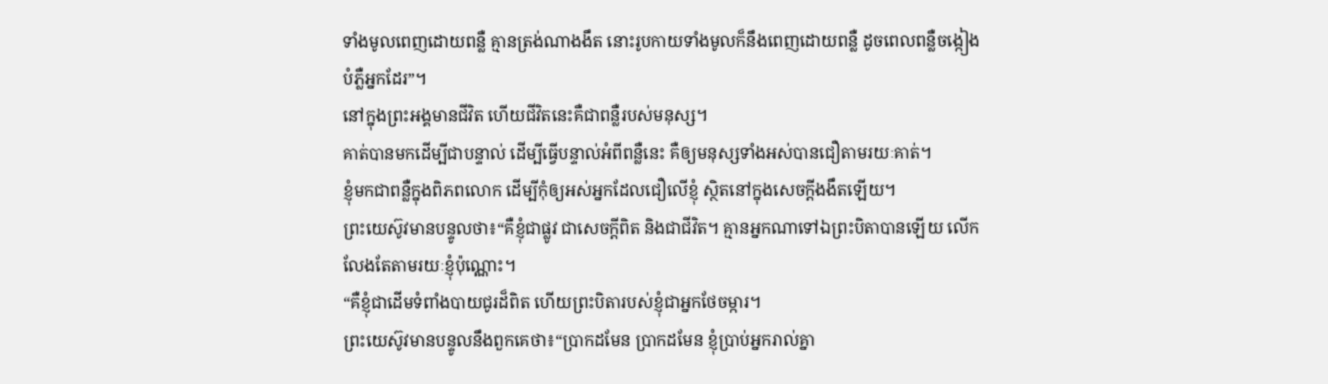ទាំងមូលពេញដោយពន្លឺ គ្មានត្រង់ណាងងឹត នោះរូបកាយទាំងមូលក៏នឹងពេញដោយពន្លឺ ដូចពេលពន្លឺចង្កៀងបំភ្លឺអ្នកដែរ”។
នៅក្នុងព្រះអង្គមានជីវិត ហើយជីវិតនេះគឺជាពន្លឺរបស់មនុស្ស។
គាត់បានមកដើម្បីជាបន្ទាល់ ដើម្បីធ្វើបន្ទាល់អំពីពន្លឺនេះ គឺឲ្យមនុស្សទាំងអស់បានជឿតាមរយៈគាត់។
ខ្ញុំមកជាពន្លឺក្នុងពិភពលោក ដើម្បីកុំឲ្យអស់អ្នកដែលជឿលើខ្ញុំ ស្ថិតនៅក្នុងសេចក្ដីងងឹតឡើយ។
ព្រះយេស៊ូវមានបន្ទូលថា៖“គឺខ្ញុំជាផ្លូវ ជាសេចក្ដីពិត និងជាជីវិត។ គ្មានអ្នកណាទៅឯព្រះបិតាបានឡើយ លើកលែងតែតាមរយៈខ្ញុំប៉ុណ្ណោះ។
“គឺខ្ញុំជាដើមទំពាំងបាយជូរដ៏ពិត ហើយព្រះបិតារបស់ខ្ញុំជាអ្នកថែចម្ការ។
ព្រះយេស៊ូវមានបន្ទូលនឹងពួកគេថា៖“ប្រាកដមែន ប្រាកដមែន ខ្ញុំប្រាប់អ្នករាល់គ្នា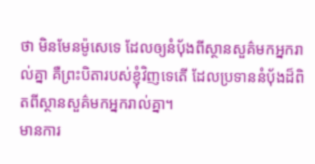ថា មិនមែនម៉ូសេទេ ដែលឲ្យនំប៉័ងពីស្ថានសួគ៌មកអ្នករាល់គ្នា គឺព្រះបិតារបស់ខ្ញុំវិញទេតើ ដែលប្រទាននំប៉័ងដ៏ពិតពីស្ថានសួគ៌មកអ្នករាល់គ្នា។
មានការ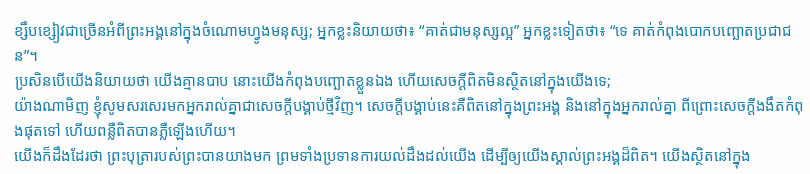ខ្សឹបខ្សៀវជាច្រើនអំពីព្រះអង្គនៅក្នុងចំណោមហ្វូងមនុស្ស; អ្នកខ្លះនិយាយថា៖ “គាត់ជាមនុស្សល្អ” អ្នកខ្លះទៀតថា៖ “ទេ គាត់កំពុងបោកបញ្ឆោតប្រជាជន”។
ប្រសិនបើយើងនិយាយថា យើងគ្មានបាប នោះយើងកំពុងបញ្ឆោតខ្លួនឯង ហើយសេចក្ដីពិតមិនស្ថិតនៅក្នុងយើងទេ;
យ៉ាងណាមិញ ខ្ញុំសូមសរសេរមកអ្នករាល់គ្នាជាសេចក្ដីបង្គាប់ថ្មីវិញ។ សេចក្ដីបង្គាប់នេះគឺពិតនៅក្នុងព្រះអង្គ និងនៅក្នុងអ្នករាល់គ្នា ពីព្រោះសេចក្ដីងងឹតកំពុងផុតទៅ ហើយពន្លឺពិតបានភ្លឺឡើងហើយ។
យើងក៏ដឹងដែរថា ព្រះបុត្រារបស់ព្រះបានយាងមក ព្រមទាំងប្រទានការយល់ដឹងដល់យើង ដើម្បីឲ្យយើងស្គាល់ព្រះអង្គដ៏ពិត។ យើងស្ថិតនៅក្នុង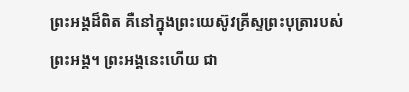ព្រះអង្គដ៏ពិត គឺនៅក្នុងព្រះយេស៊ូវគ្រីស្ទព្រះបុត្រារបស់ព្រះអង្គ។ ព្រះអង្គនេះហើយ ជា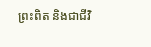ព្រះពិត និងជាជីវិ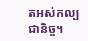តអស់កល្បជានិច្ច។